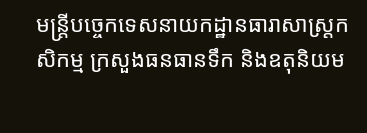មន្ត្រីបច្ចេកទេសនាយកដ្ឋានធារាសាស្ត្រកសិកម្ម ក្រសួងធនធានទឹក និងឧតុនិយម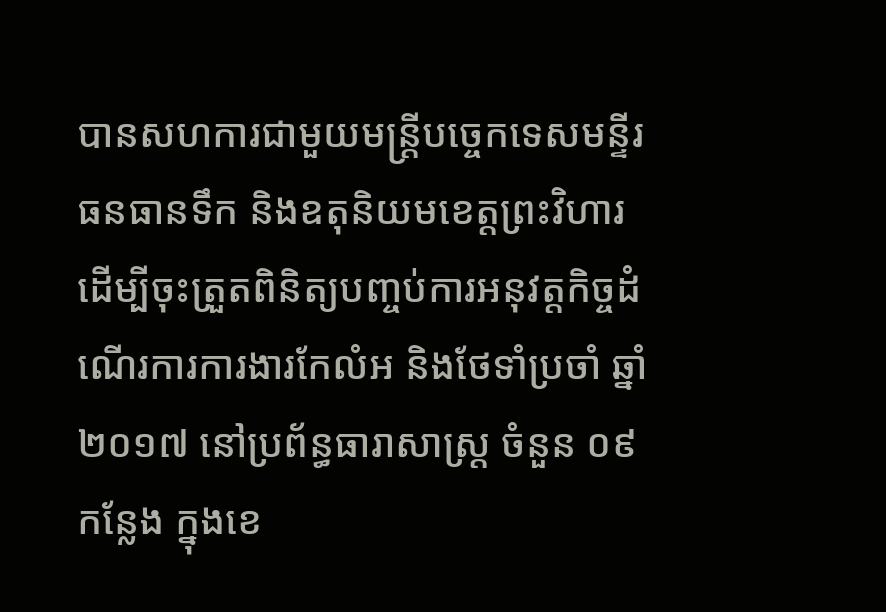បានសហការជាមួយមន្ត្រីបច្ចេកទេសមន្ទីរធនធានទឹក និងឧតុនិយមខេត្តព្រះវិហារ ដើម្បីចុះត្រួតពិនិត្យបញ្ចប់ការអនុវត្តកិច្ចដំណើរការការងារកែលំអ និងថែទាំប្រចាំ ឆ្នាំ ២០១៧ នៅប្រព័ន្ធធារាសាស្ត្រ ចំនួន ០៩ កន្លែង ក្នុងខេ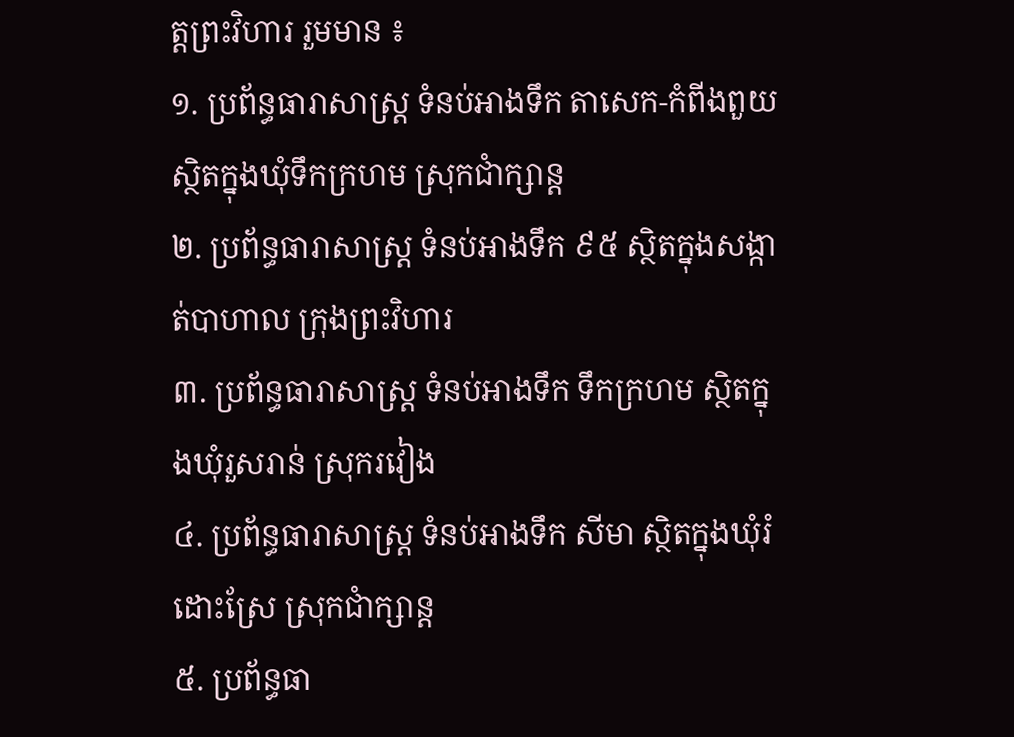ត្តព្រះវិហារ រួមមាន ៖
១. ប្រព័ន្ធធារាសាស្ត្រ ទំនប់អាងទឹក តាសេក-កំពីងពួយ ស្ថិតក្នុងឃុំទឹកក្រហម ស្រុកជាំក្សាន្ត
២. ប្រព័ន្ធធារាសាស្ត្រ ទំនប់អាងទឹក ៩៥ ស្ថិតក្នុងសង្កាត់បាហាល ក្រុងព្រះវិហារ
៣. ប្រព័ន្ធធារាសាស្ត្រ ទំនប់អាងទឹក ទឹកក្រហម ស្ថិតក្នុងឃុំរួសរាន់ ស្រុករវៀង
៤. ប្រព័ន្ធធារាសាស្ត្រ ទំនប់អាងទឹក សីមា ស្ថិតក្នុងឃុំរំដោះស្រែ ស្រុកជាំក្សាន្ត
៥. ប្រព័ន្ធធា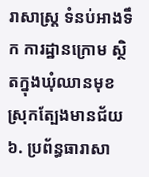រាសាស្ត្រ ទំនប់អាងទឹក ការដ្ឋានក្រោម ស្ថិតក្នុងឃុំឈានមុខ ស្រុកត្បែងមានជ័យ
៦. ប្រព័ន្ធធារាសា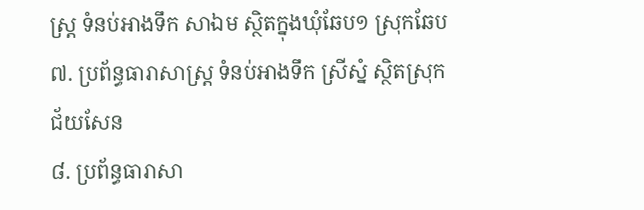ស្ត្រ ទំនប់អាងទឹក សាឯម ស្ថិតក្នុងឃុំឆែប១ ស្រុកឆែប
៧. ប្រព័ន្ធធារាសាស្ត្រ ទំនប់អាងទឹក ស្រីស្នំ ស្ថិតស្រុកជ័យសែន
៨. ប្រព័ន្ធធារាសា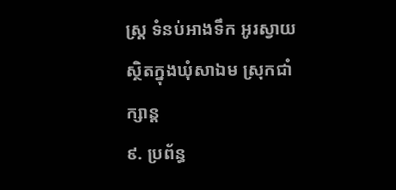ស្ត្រ ទំនប់អាងទឹក អូរស្វាយ ស្ថិតក្នុងឃុំសាឯម ស្រុកជាំក្សាន្ត
៩. ប្រព័ន្ធ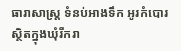ធារាសាស្ត្រ ទំនប់អាងទឹក អូរកំបោរ ស្ថិតក្នុងឃុំរីករា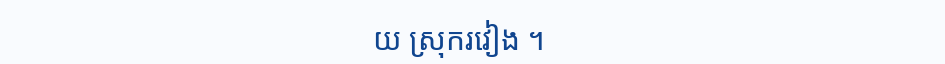យ ស្រុករវៀង ។